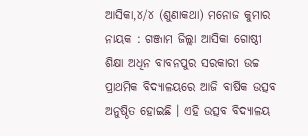ଆସିକା,୪/୪ (ଶୁଣାକଥା) ମନୋଜ କୁମାର ନାୟକ : ଗଞ୍ଜାମ ଜିଲ୍ଲା ଆସିକା ଗୋଷ୍ଠୀ ଶିକ୍ଷା ଅଧିନ ବାବନପୁର ସରକାରୀ ଉଚ୍ଚ ପ୍ରାଥମିକ ବିଦ୍ୟାଳୟରେ ଆଜି ବାର୍ଷିକ ଉତ୍ସବ ଅନୁଷ୍ଠିତ ହୋଇଛି । ଏହି ଉତ୍ସବ ବିଦ୍ୟାଳୟ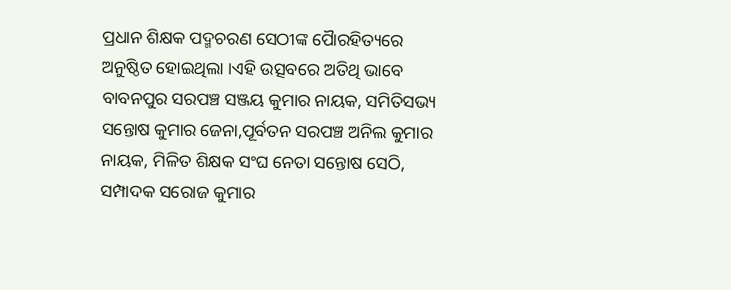ପ୍ରଧାନ ଶିକ୍ଷକ ପଦ୍ମଚରଣ ସେଠୀଙ୍କ ପୈାରହିତ୍ୟରେ ଅନୁଷ୍ଠିତ ହୋଇଥିଲା ।ଏହି ଉତ୍ସବରେ ଅତିଥି ଭାବେ ବାବନପୁର ସରପଞ୍ଚ ସଞ୍ଜୟ କୁମାର ନାୟକ, ସମିତିସଭ୍ୟ ସନ୍ତୋଷ କୁମାର ଜେନା,ପୂର୍ବତନ ସରପଞ୍ଚ ଅନିଲ କୁମାର ନାୟକ, ମିଳିତ ଶିକ୍ଷକ ସଂଘ ନେତା ସନ୍ତୋଷ ସେଠି, ସମ୍ପାଦକ ସରୋଜ କୁମାର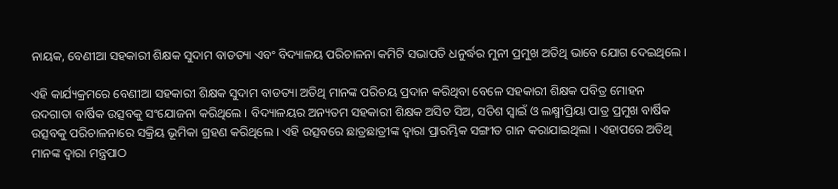ନାୟକ, ବେଣୀଆ ସହକାରୀ ଶିକ୍ଷକ ସୁଦାମ ବାଡତ୍ୟା ଏବଂ ବିଦ୍ୟାଳୟ ପରିଚାଳନା କମିଟି ସଭାପତି ଧନୁର୍ଦ୍ଧର ମୁନୀ ପ୍ରମୁଖ ଅତିଥି ଭାବେ ଯୋଗ ଦେଇଥିଲେ ।

ଏହି କାର୍ଯ୍ୟକ୍ରମରେ ବେଣୀଆ ସହକାରୀ ଶିକ୍ଷକ ସୁଦାମ ବାଡତ୍ୟା ଅତିଥି ମାନଙ୍କ ପରିଚୟ ପ୍ରଦାନ କରିଥିବା ବେଳେ ସହକାରୀ ଶିକ୍ଷକ ପବିତ୍ର ମୋହନ ଉଦଗାତା ବାର୍ଷିକ ଉତ୍ସବକୁ ସଂଯୋଜନା କରିଥିଲେ । ବିଦ୍ୟାଳୟର ଅନ୍ୟତମ ସହକାରୀ ଶିକ୍ଷକ ଅସିତ ସିଅ, ସତିଶ ସ୍ୱାଇଁ ଓ ଲକ୍ଷ୍ମୀପ୍ରିୟା ପାତ୍ର ପ୍ରମୁଖ ବାର୍ଷିକ ଉତ୍ସବକୁ ପରିଚାଳନାରେ ସକ୍ରିୟ ଭୂମିକା ଗ୍ରହଣ କରିଥିଲେ । ଏହି ଉତ୍ସବରେ ଛାତ୍ରଛାତ୍ରୀଙ୍କ ଦ୍ୱାରା ପ୍ରାରମ୍ଭିକ ସଙ୍ଗୀତ ଗାନ କରାଯାଇଥିଲା । ଏହାପରେ ଅତିଥି ମାନଙ୍କ ଦ୍ୱାରା ମନ୍ତ୍ରପାଠ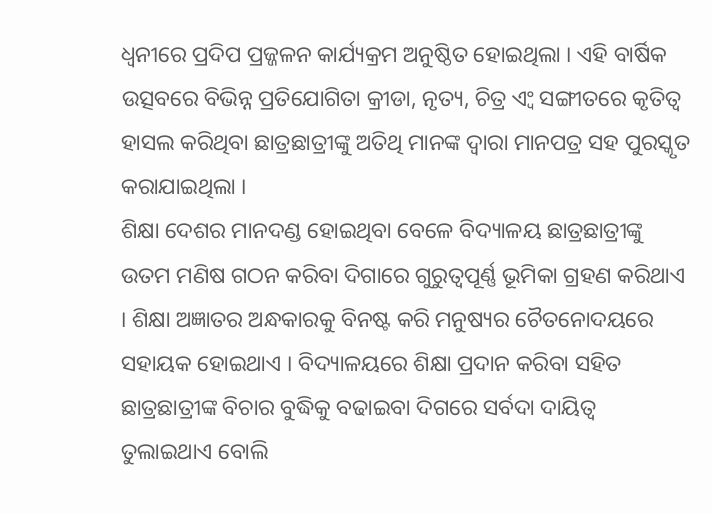ଧ୍ୱନୀରେ ପ୍ରଦିପ ପ୍ରଜ୍ଜଳନ କାର୍ଯ୍ୟକ୍ରମ ଅନୁଷ୍ଠିତ ହୋଇଥିଲା । ଏହି ବାର୍ଷିକ ଉତ୍ସବରେ ବିଭିନ୍ନ ପ୍ରତିଯୋଗିତା କ୍ରୀଡା, ନୃତ୍ୟ, ଚିତ୍ର ଏ୍ବଂ ସଙ୍ଗୀତରେ କୃତିତ୍ୱ ହାସଲ କରିଥିବା ଛାତ୍ରଛାତ୍ରୀଙ୍କୁ ଅତିଥି ମାନଙ୍କ ଦ୍ୱାରା ମାନପତ୍ର ସହ ପୁରସ୍କୃତ କରାଯାଇଥିଲା ।
ଶିକ୍ଷା ଦେଶର ମାନଦଣ୍ଡ ହୋଇଥିବା ବେଳେ ବିଦ୍ୟାଳୟ ଛାତ୍ରଛାତ୍ରୀଙ୍କୁ ଉତମ ମଣିଷ ଗଠନ କରିବା ଦିଗାରେ ଗୁରୁତ୍ୱପୂର୍ଣ୍ଣ ଭୂମିକା ଗ୍ରହଣ କରିଥାଏ । ଶିକ୍ଷା ଅଜ୍ଞାତର ଅନ୍ଧକାରକୁ ବିନଷ୍ଟ କରି ମନୁଷ୍ୟର ଚୈତନୋଦୟରେ ସହାୟକ ହୋଇଥାଏ । ବିଦ୍ୟାଳୟରେ ଶିକ୍ଷା ପ୍ରଦାନ କରିବା ସହିତ ଛାତ୍ରଛାତ୍ରୀଙ୍କ ବିଚାର ବୁଦ୍ଧିକୁ ବଢାଇବା ଦିଗରେ ସର୍ବଦା ଦାୟିତ୍ୱ ତୁଲାଇଥାଏ ବୋଲି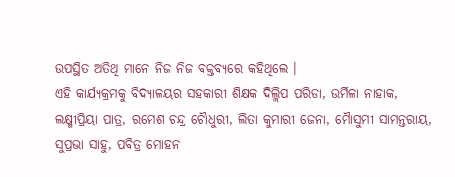ଉପସ୍ଥିତ ଅତିଥି ମାନେ ନିଜ ନିଜ ବକ୍ତବ୍ୟରେ କହିଥିଲେ ।
ଏହି କାର୍ଯ୍ୟକ୍ରମକୁ ବିଦ୍ୟାଳୟର ସହକାରୀ ଶିକ୍ଷକ ଦିଲ୍ଲିପ ପରିଡା, ଉର୍ମିଳା ନାହାକ, ଲକ୍ଷ୍ମୀପ୍ରିୟା ପାତ୍ର, ରମେଶ ଚନ୍ଦ୍ର ଚୈାଧୁରୀ, ଲିତା କୁମାରୀ ଜେନା, ମୈାସୁମୀ ସାମନ୍ତରାୟ, ସୁପ୍ରଭା ସାହୁ, ପବିତ୍ର ମୋହନ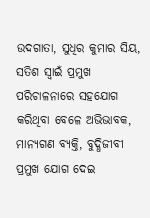ଉଦଗାତା, ସୁଧିର କୁମାର ସିୟ, ସତିଶ ସ୍ୱାଇଁ ପ୍ରମୁଖ ପରିଚାଳନାରେ ସହଯୋଗ କରିଥିବା ବେଳେ ଅଭିଭାବକ, ମାନ୍ୟଗଣ ବ୍ୟକ୍ତି, ବୁଦ୍ଧିଜୀବୀ ପ୍ରମୁଖ ଯୋଗ ଦେଇ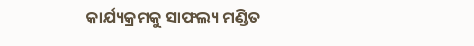କାର୍ଯ୍ୟକ୍ରମକୁ ସାଫଲ୍ୟ ମଣ୍ଡିତ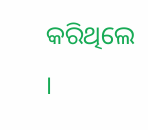କରିଥିଲେ ।